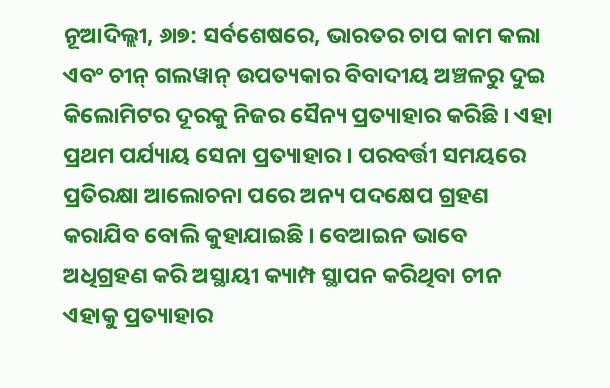ନୂଆଦିଲ୍ଲୀ, ୬ା୭: ସର୍ବଶେଷରେ, ଭାରତର ଚାପ କାମ କଲା ଏବଂ ଚୀନ୍ ଗଲୱାନ୍ ଉପତ୍ୟକାର ବିବାଦୀୟ ଅଞ୍ଚଳରୁ ଦୁଇ କିଲୋମିଟର ଦୂରକୁ ନିଜର ସୈନ୍ୟ ପ୍ରତ୍ୟାହାର କରିଛି । ଏହା ପ୍ରଥମ ପର୍ଯ୍ୟାୟ ସେନା ପ୍ରତ୍ୟାହାର । ପରବର୍ତ୍ତୀ ସମୟରେ ପ୍ରତିରକ୍ଷା ଆଲୋଚନା ପରେ ଅନ୍ୟ ପଦକ୍ଷେପ ଗ୍ରହଣ କରାଯିବ ବୋଲି କୁହାଯାଇଛି । ବେଆଇନ ଭାବେ ଅଧିଗ୍ରହଣ କରି ଅସ୍ଥାୟୀ କ୍ୟାମ୍ପ ସ୍ଥାପନ କରିଥିବା ଚୀନ ଏହାକୁ ପ୍ରତ୍ୟାହାର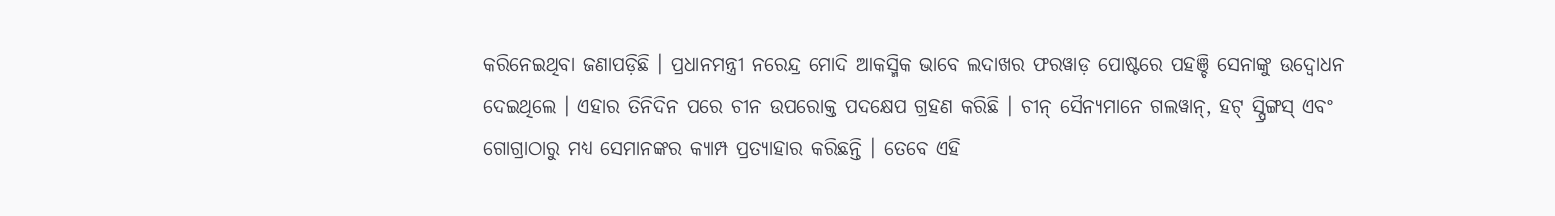କରିନେଇଥିବା ଜଣାପଡ଼ିଛି । ପ୍ରଧାନମନ୍ତ୍ରୀ ନରେନ୍ଦ୍ର ମୋଦି ଆକସ୍ମିକ ଭାବେ ଲଦାଖର ଫରୱାଡ଼ ପୋଷ୍ଟରେ ପହଞ୍ଚି ସେନାଙ୍କୁ ଉଦ୍ବୋଧନ ଦେଇଥିଲେ । ଏହାର ତିନିଦିନ ପରେ ଚୀନ ଉପରୋକ୍ତ ପଦକ୍ଷେପ ଗ୍ରହଣ କରିଛି । ଚୀନ୍ ସୈନ୍ୟମାନେ ଗଲୱାନ୍, ହଟ୍ ସ୍ପ୍ରିଙ୍ଗସ୍ ଏବଂ ଗୋଗ୍ରାଠାରୁ ମଧ୍ୟ ସେମାନଙ୍କର କ୍ୟାମ୍ପ ପ୍ରତ୍ୟାହାର କରିଛନ୍ତି । ତେବେ ଏହି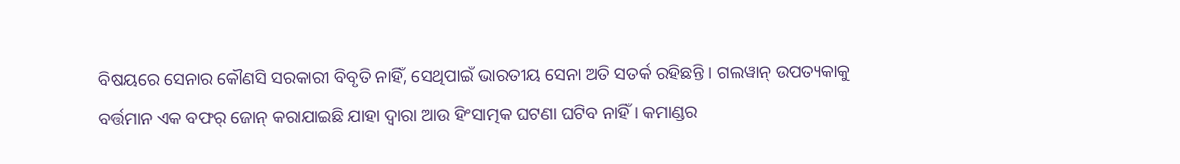ବିଷୟରେ ସେନାର କୌଣସି ସରକାରୀ ବିବୃତି ନାହିଁ, ସେଥିପାଇଁ ଭାରତୀୟ ସେନା ଅତି ସତର୍କ ରହିଛନ୍ତି । ଗଲୱାନ୍ ଉପତ୍ୟକାକୁ ବର୍ତ୍ତମାନ ଏକ ବଫର୍ ଜୋନ୍ କରାଯାଇଛି ଯାହା ଦ୍ୱାରା ଆଉ ହିଂସାତ୍ମକ ଘଟଣା ଘଟିବ ନାହିଁ । କମାଣ୍ଡର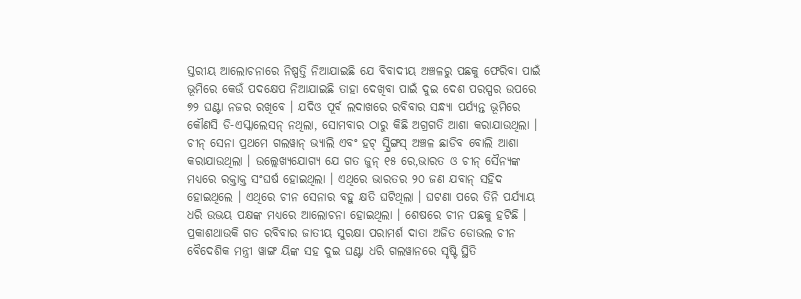ସ୍ତରୀୟ ଆଲୋଚନାରେ ନିଷ୍ପତ୍ତି ନିଆଯାଇଛି ଯେ ବିବାଦୀୟ ଅଞ୍ଚଳରୁ ପଛକୁ ଫେରିବା ପାଇଁ ଭୂମିରେ କେଉଁ ପଦକ୍ଷେପ ନିଆଯାଇଛି ତାହା ଦେଖିବା ପାଇଁ ଦୁଇ ଦେଶ ପରସ୍ପର ଉପରେ ୭୨ ଘଣ୍ଟା ନଜର ରଖିବେ । ଯଦିଓ ପୂର୍ବ ଲଦାଖରେ ରବିବାର ସନ୍ଧ୍ୟା ପର୍ଯ୍ୟନ୍ତ ଭୂମିରେ କୌଣସି ଡି-ଏସ୍କାଲେସନ୍ ନଥିଲା, ସୋମବାର ଠାରୁ କିଛି ଅଗ୍ରଗତି ଆଶା କରାଯାଉଥିଲା ।
ଚୀନ୍ ସେନା ପ୍ରଥମେ ଗଲୱାନ୍ ଭ୍ୟାଲି ଏବଂ ହଟ୍ ସ୍ପ୍ରିଙ୍ଗସ୍ ଅଞ୍ଚଳ ଛାଡିବ ବୋଲି ଆଶା କରାଯାଉଥିଲା । ଉଲ୍ଲେଖ୍ୟଯୋଗ୍ୟ ଯେ ଗତ ଜୁନ୍ ୧୫ ରେ,ଭାରତ ଓ ଚୀନ୍ ସୈନ୍ୟଙ୍କ ମଧ୍ୟରେ ରକ୍ତାକ୍ତ ସଂଘର୍ଷ ହୋଇଥିଲା । ଏଥିରେ ଭାରତର ୨୦ ଜଣ ଯବାନ୍ ସହିଦ ହୋଇଥିଲେ । ଏଥିରେ ଚୀନ ସେନାର ବହୁ କ୍ଷତି ଘଟିଥିଲା । ଘଟଣା ପରେ ତିନି ପର୍ଯ୍ୟାୟ ଧରି ଉଭୟ ପକ୍ଷଙ୍କ ମଧ୍ୟରେ ଆଲୋଚନା ହୋଇଥିଲା । ଶେଷରେ ଚୀନ ପଛକୁ ହଟିଛି । ପ୍ରକାଶଥାଉକି ଗତ ରବିବାର ଜାତୀୟ ସୁରକ୍ଷା ପରାମର୍ଶ ଦାତା ଅଜିତ ଡୋଭଲ ଚୀନ ବୈଦେଶିକ ମନ୍ତ୍ରୀ ୱାଙ୍ଗ ୟିଙ୍କ ସହ ଦୁଇ ଘଣ୍ଟା ଧରି ଗଲୱାନରେ ସୃଷ୍ଟି ସ୍ଥିତି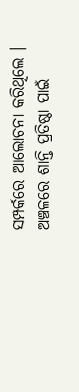ସମ୍ପର୍କରେ ଆଲୋଚନା କରିଥିଲେ । ଅଞ୍ଚଳରେ ଶାନ୍ତି ପ୍ରତିଷ୍ଠା ପାଇଁ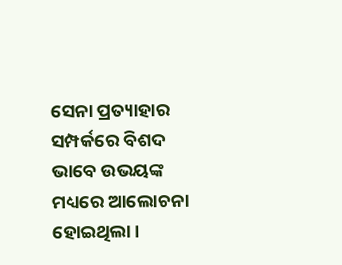ସେନା ପ୍ରତ୍ୟାହାର ସମ୍ପର୍କରେ ବିଶଦ ଭାବେ ଉଭୟଙ୍କ ମଧ୍ୟରେ ଆଲୋଚନା ହୋଇଥିଲା ।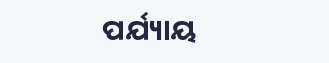ପର୍ଯ୍ୟାୟ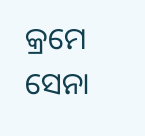କ୍ରମେ ସେନା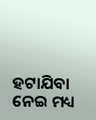ହଟାଯିବା ନେଇ ମଧ୍ୟ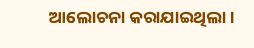ଆଲୋଚନା କରାଯାଇଥିଲା ।